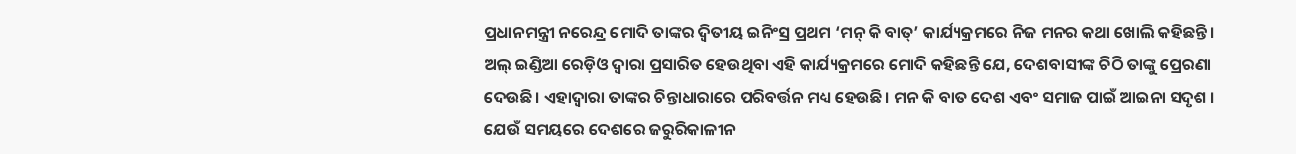ପ୍ରଧାନମନ୍ତ୍ରୀ ନରେନ୍ଦ୍ର ମୋଦି ତାଙ୍କର ଦ୍ୱିତୀୟ ଇନିଂସ୍ର ପ୍ରଥମ ‘ମନ୍ କି ବାତ୍’ କାର୍ଯ୍ୟକ୍ରମରେ ନିଜ ମନର କଥା ଖୋଲି କହିଛନ୍ତି। ଅଲ୍ ଇଣ୍ଡିଆ ରେଡ଼ିଓ ଦ୍ୱାରା ପ୍ରସାରିତ ହେଉଥିବା ଏହି କାର୍ଯ୍ୟକ୍ରମରେ ମୋଦି କହିଛନ୍ତି ଯେ, ଦେଶବାସୀଙ୍କ ଚିଠି ତାଙ୍କୁ ପ୍ରେରଣା ଦେଉଛି। ଏହାଦ୍ୱାରା ତାଙ୍କର ଚିନ୍ତାଧାରାରେ ପରିବର୍ତ୍ତନ ମଧ୍ୟ ହେଉଛି। ମନ କି ବାତ ଦେଶ ଏବଂ ସମାଜ ପାଇଁ ଆଇନା ସଦୃଶ । ଯେଉଁ ସମୟରେ ଦେଶରେ ଜରୁରିକାଳୀନ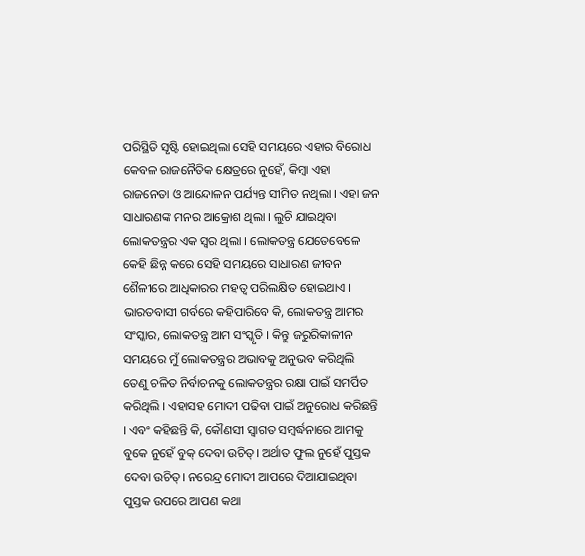ପରିସ୍ଥିତି ସୃଷ୍ଟି ହୋଇଥିଲା ସେହି ସମୟରେ ଏହାର ବିରୋଧ କେବଳ ରାଜନୈତିକ କ୍ଷେତ୍ରରେ ନୁହେଁ, କିମ୍ବା ଏହା ରାଜନେତା ଓ ଆନ୍ଦୋଳନ ପର୍ଯ୍ୟନ୍ତ ସୀମିତ ନଥିଲା । ଏହା ଜନ ସାଧାରଣଙ୍କ ମନର ଆକ୍ରୋଶ ଥିଲା । ଲୁଚି ଯାଇଥିବା ଲୋକତନ୍ତ୍ରର ଏକ ସ୍ୱର ଥିଲା । ଲୋକତନ୍ତ୍ର ଯେତେବେଳେ କେହି ଛିନ୍ନ କରେ ସେହି ସମୟରେ ସାଧାରଣ ଜୀବନ ଶୈଳୀରେ ଆଧିକାରର ମହତ୍ବ ପରିଲକ୍ଷିତ ହୋଇଥାଏ । ଭାରତବାସୀ ଗର୍ବରେ କହିପାରିବେ କି, ଲୋକତନ୍ତ୍ର ଆମର ସଂସ୍କାର, ଲୋକତନ୍ତ୍ର ଆମ ସଂସ୍କୃତି । କିନ୍ତୁ ଜରୁରିକାଳୀନ ସମୟରେ ମୁଁ ଲୋକତନ୍ତ୍ରର ଅଭାବକୁ ଅନୁଭବ କରିଥିଲି ତେଣୁ ଚଳିତ ନିର୍ବାଚନକୁ ଲୋକତନ୍ତ୍ରର ରକ୍ଷା ପାଇଁ ସମର୍ପିତ କରିଥିଲି । ଏହାସହ ମୋଦୀ ପଢିବା ପାଇଁ ଅନୁରୋଧ କରିଛନ୍ତି । ଏବଂ କହିଛନ୍ତି କି, କୌଣସୀ ସ୍ୱାଗତ ସମ୍ବର୍ଦ୍ଧନାରେ ଆମକୁ ବୁକେ ନୁହେଁ ବୁକ୍ ଦେବା ଉଚିତ୍। ଅର୍ଥାତ ଫୁଲ ନୁହେଁ ପୁସ୍ତକ ଦେବା ଉଚିତ୍। ନରେନ୍ଦ୍ର ମୋଦୀ ଆପରେ ଦିଆଯାଇଥିବା ପୁସ୍ତକ ଉପରେ ଆପଣ କଥା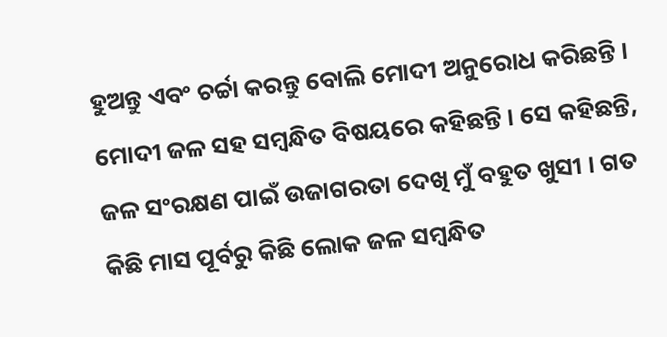ହୁଅନ୍ତୁ ଏବଂ ଚର୍ଚ୍ଚା କରନ୍ତୁ ବୋଲି ମୋଦୀ ଅନୁରୋଧ କରିଛନ୍ତି ।
ମୋଦୀ ଜଳ ସହ ସମ୍ବନ୍ଧିତ ବିଷୟରେ କହିଛନ୍ତି । ସେ କହିଛନ୍ତି, ଜଳ ସଂରକ୍ଷଣ ପାଇଁ ଉଜାଗରତା ଦେଖି ମୁଁ ବହୁତ ଖୁସୀ । ଗତ କିଛି ମାସ ପୂର୍ବରୁ କିଛି ଲୋକ ଜଳ ସମ୍ବନ୍ଧିତ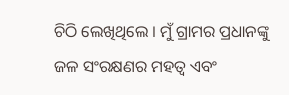ଚିଠି ଲେଖିଥିଲେ । ମୁଁ ଗ୍ରାମର ପ୍ରଧାନଙ୍କୁ ଜଳ ସଂରକ୍ଷଣର ମହତ୍ୱ ଏବଂ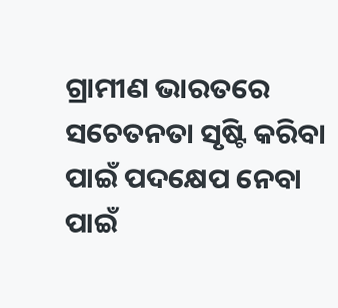ଗ୍ରାମୀଣ ଭାରତରେ ସଚେତନତା ସୃଷ୍ଟି କରିବା ପାଇଁ ପଦକ୍ଷେପ ନେବା ପାଇଁ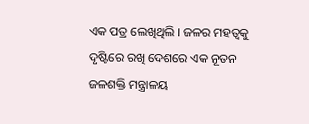ଏକ ପତ୍ର ଲେଖିଥିଲି । ଜଳର ମହତ୍ୱକୁ ଦୃଷ୍ଟିରେ ରଖି ଦେଶରେ ଏକ ନୂତନ ଜଳଶକ୍ତି ମନ୍ତ୍ରାଳୟ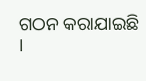ଗଠନ କରାଯାଇଛି ।